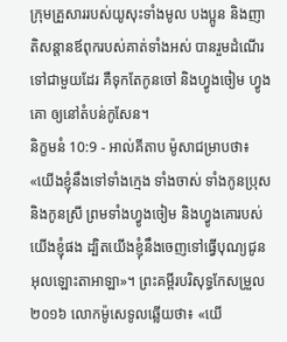ក្រុមគ្រួសាររបស់យូសុះទាំងមូល បងប្អូន និងញាតិសន្តានឪពុករបស់គាត់ទាំងអស់ បានរួមដំណើរទៅជាមួយដែរ គឺទុកតែកូនចៅ និងហ្វូងចៀម ហ្វូងគោ ឲ្យនៅតំបន់កូសែន។
និក្ខមនំ 10:9 - អាល់គីតាប ម៉ូសាជម្រាបថា៖ «យើងខ្ញុំនឹងទៅទាំងក្មេង ទាំងចាស់ ទាំងកូនប្រុស និងកូនស្រី ព្រមទាំងហ្វូងចៀម និងហ្វូងគោរបស់យើងខ្ញុំផង ដ្បិតយើងខ្ញុំនឹងចេញទៅធ្វើបុណ្យជូនអុលឡោះតាអាឡា»។ ព្រះគម្ពីរបរិសុទ្ធកែសម្រួល ២០១៦ លោកម៉ូសេទូលឆ្លើយថា៖ «យើ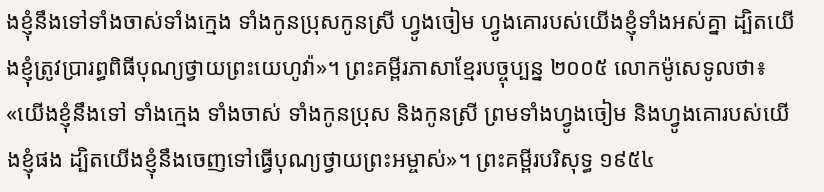ងខ្ញុំនឹងទៅទាំងចាស់ទាំងក្មេង ទាំងកូនប្រុសកូនស្រី ហ្វូងចៀម ហ្វូងគោរបស់យើងខ្ញុំទាំងអស់គ្នា ដ្បិតយើងខ្ញុំត្រូវប្រារព្ធពិធីបុណ្យថ្វាយព្រះយេហូវ៉ា»។ ព្រះគម្ពីរភាសាខ្មែរបច្ចុប្បន្ន ២០០៥ លោកម៉ូសេទូលថា៖ «យើងខ្ញុំនឹងទៅ ទាំងក្មេង ទាំងចាស់ ទាំងកូនប្រុស និងកូនស្រី ព្រមទាំងហ្វូងចៀម និងហ្វូងគោរបស់យើងខ្ញុំផង ដ្បិតយើងខ្ញុំនឹងចេញទៅធ្វើបុណ្យថ្វាយព្រះអម្ចាស់»។ ព្រះគម្ពីរបរិសុទ្ធ ១៩៥៤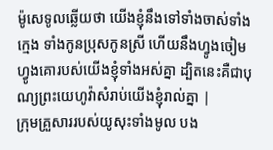ម៉ូសេទូលឆ្លើយថា យើងខ្ញុំនឹងទៅទាំងចាស់ទាំងក្មេង ទាំងកូនប្រុសកូនស្រី ហើយនឹងហ្វូងចៀមហ្វូងគោរបស់យើងខ្ញុំទាំងអស់គ្នា ដ្បិតនេះគឺជាបុណ្យព្រះយេហូវ៉ាសំរាប់យើងខ្ញុំរាល់គ្នា |
ក្រុមគ្រួសាររបស់យូសុះទាំងមូល បង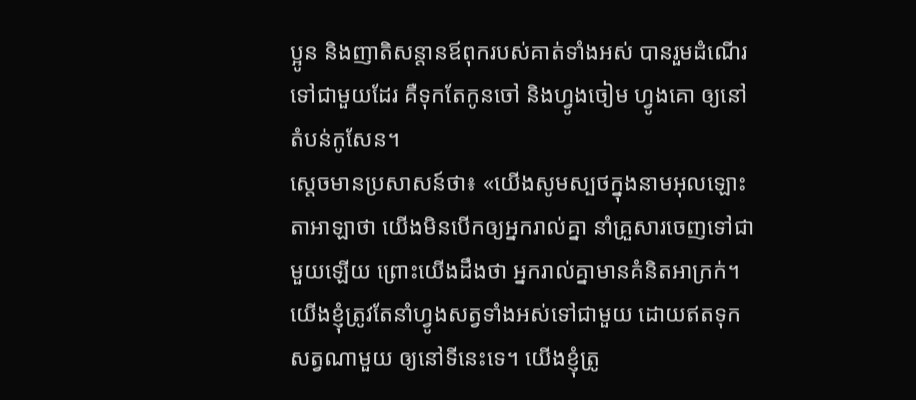ប្អូន និងញាតិសន្តានឪពុករបស់គាត់ទាំងអស់ បានរួមដំណើរទៅជាមួយដែរ គឺទុកតែកូនចៅ និងហ្វូងចៀម ហ្វូងគោ ឲ្យនៅតំបន់កូសែន។
ស្តេចមានប្រសាសន៍ថា៖ «យើងសូមស្បថក្នុងនាមអុលឡោះតាអាឡាថា យើងមិនបើកឲ្យអ្នករាល់គ្នា នាំគ្រួសារចេញទៅជាមួយឡើយ ព្រោះយើងដឹងថា អ្នករាល់គ្នាមានគំនិតអាក្រក់។
យើងខ្ញុំត្រូវតែនាំហ្វូងសត្វទាំងអស់ទៅជាមួយ ដោយឥតទុកសត្វណាមួយ ឲ្យនៅទីនេះទេ។ យើងខ្ញុំត្រូ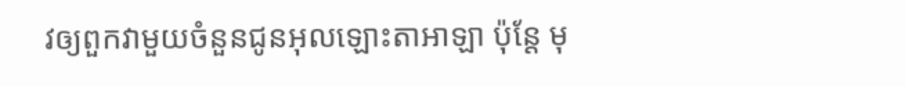វឲ្យពួកវាមួយចំនួនជូនអុលឡោះតាអាឡា ប៉ុន្តែ មុ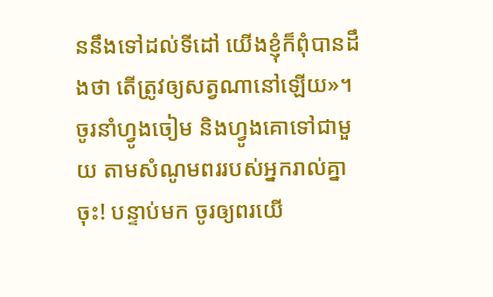ននឹងទៅដល់ទីដៅ យើងខ្ញុំក៏ពុំបានដឹងថា តើត្រូវឲ្យសត្វណានៅឡើយ»។
ចូរនាំហ្វូងចៀម និងហ្វូងគោទៅជាមួយ តាមសំណូមពររបស់អ្នករាល់គ្នាចុះ! បន្ទាប់មក ចូរឲ្យពរយើ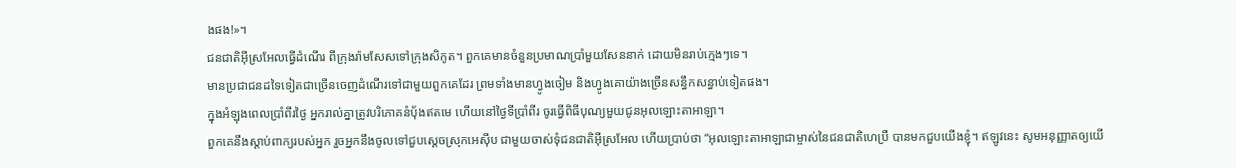ងផង!»។
ជនជាតិអ៊ីស្រអែលធ្វើដំណើរ ពីក្រុងរ៉ាមសែសទៅក្រុងសិកូត។ ពួកគេមានចំនួនប្រមាណប្រាំមួយសែននាក់ ដោយមិនរាប់ក្មេងៗទេ។
មានប្រជាជនដទៃទៀតជាច្រើនចេញដំណើរទៅជាមួយពួកគេដែរ ព្រមទាំងមានហ្វូងចៀម និងហ្វូងគោយ៉ាងច្រើនសន្ធឹកសន្ធាប់ទៀតផង។
ក្នុងអំឡុងពេលប្រាំពីរថ្ងៃ អ្នករាល់គ្នាត្រូវបរិភោគនំបុ័ងឥតមេ ហើយនៅថ្ងៃទីប្រាំពីរ ចូរធ្វើពិធីបុណ្យមួយជូនអុលឡោះតាអាឡា។
ពួកគេនឹងស្តាប់ពាក្យរបស់អ្នក រួចអ្នកនឹងចូលទៅជួបស្តេចស្រុកអេស៊ីប ជាមួយចាស់ទុំជនជាតិអ៊ីស្រអែល ហើយប្រាប់ថា “អុលឡោះតាអាឡាជាម្ចាស់នៃជនជាតិហេប្រឺ បានមកជួបយើងខ្ញុំ។ ឥឡូវនេះ សូមអនុញ្ញាតឲ្យយើ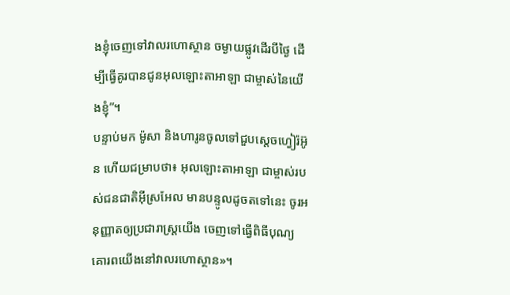ងខ្ញុំចេញទៅវាលរហោស្ថាន ចម្ងាយផ្លូវដើរបីថ្ងៃ ដើម្បីធ្វើគូរបានជូនអុលឡោះតាអាឡា ជាម្ចាស់នៃយើងខ្ញុំ”។
បន្ទាប់មក ម៉ូសា និងហារូនចូលទៅជួបស្តេចហ្វៀរ៉អ៊ូន ហើយជម្រាបថា៖ អុលឡោះតាអាឡា ជាម្ចាស់របស់ជនជាតិអ៊ីស្រអែល មានបន្ទូលដូចតទៅនេះ ចូរអនុញ្ញាតឲ្យប្រជារាស្ត្រយើង ចេញទៅធ្វើពិធីបុណ្យគោរពយើងនៅវាលរហោស្ថាន»។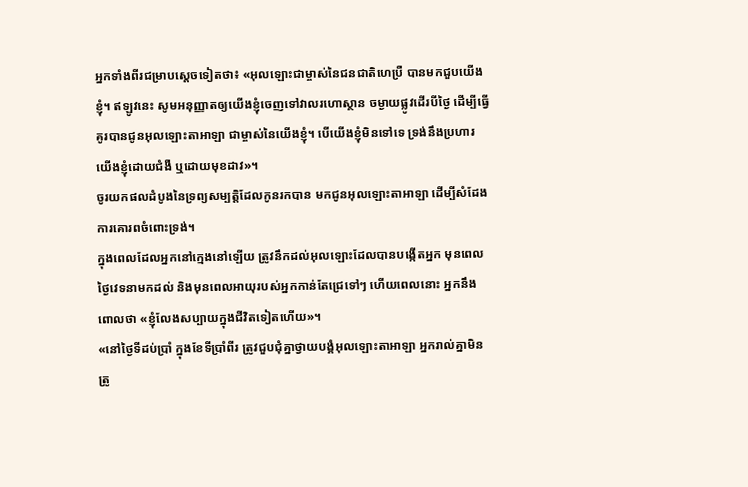អ្នកទាំងពីរជម្រាបស្តេចទៀតថា៖ «អុលឡោះជាម្ចាស់នៃជនជាតិហេប្រឺ បានមកជួបយើងខ្ញុំ។ ឥឡូវនេះ សូមអនុញ្ញាតឲ្យយើងខ្ញុំចេញទៅវាលរហោស្ថាន ចម្ងាយផ្លូវដើរបីថ្ងៃ ដើម្បីធ្វើគូរបានជូនអុលឡោះតាអាឡា ជាម្ចាស់នៃយើងខ្ញុំ។ បើយើងខ្ញុំមិនទៅទេ ទ្រង់នឹងប្រហារយើងខ្ញុំដោយជំងឺ ឬដោយមុខដាវ»។
ចូរយកផលដំបូងនៃទ្រព្យសម្បត្តិដែលកូនរកបាន មកជូនអុលឡោះតាអាឡា ដើម្បីសំដែងការគោរពចំពោះទ្រង់។
ក្នុងពេលដែលអ្នកនៅក្មេងនៅឡើយ ត្រូវនឹកដល់អុលឡោះដែលបានបង្កើតអ្នក មុនពេលថ្ងៃវេទនាមកដល់ និងមុនពេលអាយុរបស់អ្នកកាន់តែជ្រេទៅៗ ហើយពេលនោះ អ្នកនឹងពោលថា «ខ្ញុំលែងសប្បាយក្នុងជីវិតទៀតហើយ»។
«នៅថ្ងៃទីដប់ប្រាំ ក្នុងខែទីប្រាំពីរ ត្រូវជួបជុំគ្នាថ្វាយបង្គំអុលឡោះតាអាឡា អ្នករាល់គ្នាមិនត្រូ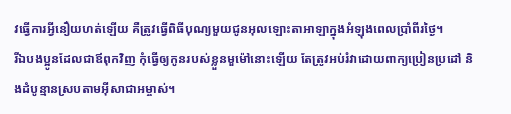វធ្វើការអ្វីនឿយហត់ឡើយ គឺត្រូវធ្វើពិធីបុណ្យមួយជូនអុលឡោះតាអាឡាក្នុងអំឡុងពេលប្រាំពីរថ្ងៃ។
រីឯបងប្អូនដែលជាឪពុកវិញ កុំធ្វើឲ្យកូនរបស់ខ្លួនមួម៉ៅនោះឡើយ តែត្រូវអប់រំវាដោយពាក្យប្រៀនប្រដៅ និងដំបូន្មានស្របតាមអ៊ីសាជាអម្ចាស់។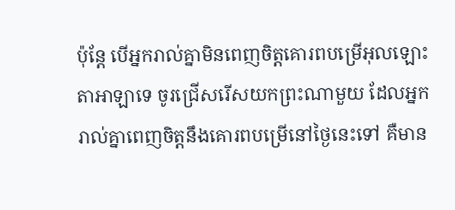ប៉ុន្តែ បើអ្នករាល់គ្នាមិនពេញចិត្តគោរពបម្រើអុលឡោះតាអាឡាទេ ចូរជ្រើសរើសយកព្រះណាមួយ ដែលអ្នករាល់គ្នាពេញចិត្តនឹងគោរពបម្រើនៅថ្ងៃនេះទៅ គឺមាន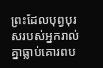ព្រះដែលបុព្វបុរសរបស់អ្នករាល់គ្នាធ្លាប់គោរពប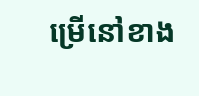ម្រើនៅខាង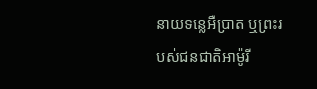នាយទន្លេអឺប្រាត ឬព្រះរបស់ជនជាតិអាម៉ូរី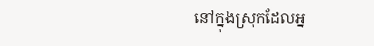នៅក្នុងស្រុកដែលអ្ន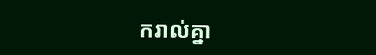ករាល់គ្នា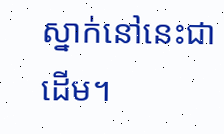ស្នាក់នៅនេះជាដើម។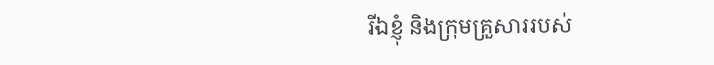រីឯខ្ញុំ និងក្រុមគ្រួសាររបស់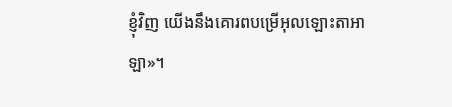ខ្ញុំវិញ យើងនឹងគោរពបម្រើអុលឡោះតាអាឡា»។